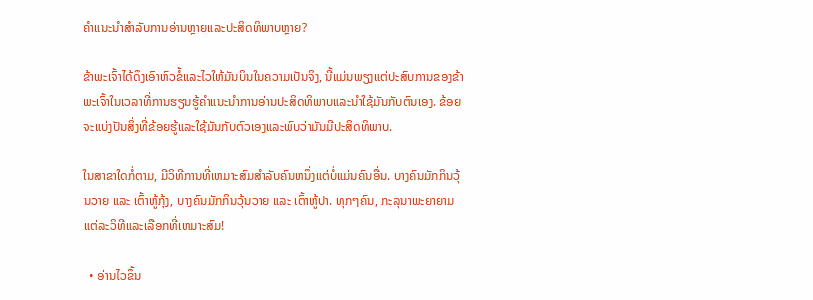ຄໍາແນະນໍາສໍາລັບການອ່ານຫຼາຍແລະປະສິດທິພາບຫຼາຍ?

ຂ້າພະເຈົ້າໄດ້ດຶງເອົາຫົວຂໍ້ແລະໄວໃຫ້ມັນບິນໃນຄວາມເປັນຈິງ, ນີ້ແມ່ນພຽງແຕ່ປະສົບການຂອງຂ້າພະເຈົ້າໃນເວລາທີ່ການຮຽນຮູ້ຄໍາແນະນໍາການອ່ານປະສິດທິພາບແລະນໍາໃຊ້ມັນກັບຕົນເອງ. ຂ້ອຍຈະແບ່ງປັນສິ່ງທີ່ຂ້ອຍຮູ້ແລະໃຊ້ມັນກັບຕົວເອງແລະພົບວ່າມັນມີປະສິດທິພາບ.

ໃນສາຂາໃດກໍ່ຕາມ, ມີວິທີການທີ່ເຫມາະສົມສໍາລັບຄົນຫນຶ່ງແຕ່ບໍ່ແມ່ນຄົນອື່ນ. ບາງຄົນມັກກິນວຸ້ນວາຍ ແລະ ເຕົ້າຫູ້ກຸ້ງ, ບາງຄົນມັກກິນວຸ້ນວາຍ ແລະ ເຕົ້າຫູ້ປາ. ທຸກໆຄົນ, ກະລຸນາພະຍາຍາມແຕ່ລະວິທີແລະເລືອກທີ່ເຫມາະສົມ!

  • ອ່ານໄວຂຶ້ນ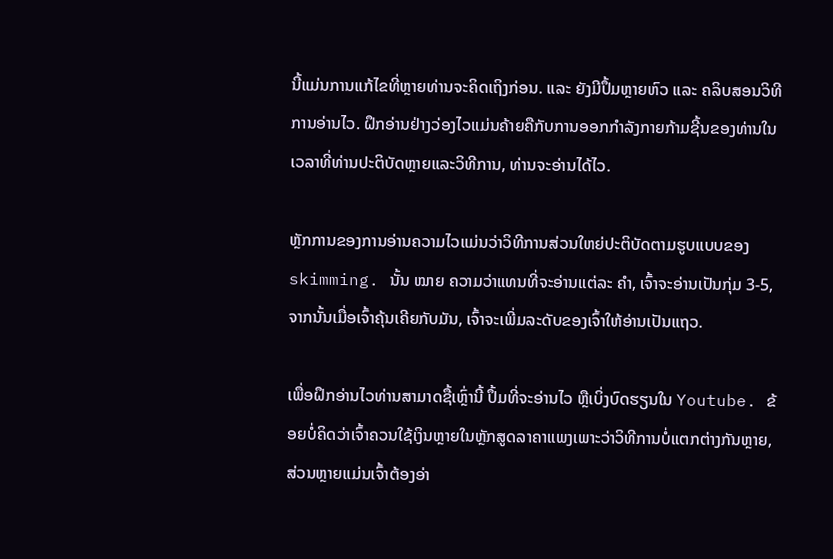ນີ້ແມ່ນການແກ້ໄຂທີ່ຫຼາຍທ່ານຈະຄິດເຖິງກ່ອນ. ແລະ ຍັງມີປຶ້ມຫຼາຍຫົວ ແລະ ຄລິບສອນວິທີການອ່ານໄວ. ຝຶກອ່ານຢ່າງວ່ອງໄວແມ່ນຄ້າຍຄືກັບການອອກກໍາລັງກາຍກ້າມຊີ້ນຂອງທ່ານໃນເວລາທີ່ທ່ານປະຕິບັດຫຼາຍແລະວິທີການ, ທ່ານຈະອ່ານໄດ້ໄວ.

ຫຼັກການຂອງການອ່ານຄວາມໄວແມ່ນວ່າວິທີການສ່ວນໃຫຍ່ປະຕິບັດຕາມຮູບແບບຂອງ skimming. ນັ້ນ ໝາຍ ຄວາມວ່າແທນທີ່ຈະອ່ານແຕ່ລະ ຄຳ, ເຈົ້າຈະອ່ານເປັນກຸ່ມ 3-5, ຈາກນັ້ນເມື່ອເຈົ້າຄຸ້ນເຄີຍກັບມັນ, ເຈົ້າຈະເພີ່ມລະດັບຂອງເຈົ້າໃຫ້ອ່ານເປັນແຖວ.

ເພື່ອຝຶກອ່ານໄວທ່ານສາມາດຊື້ເຫຼົ່ານີ້ ປຶ້ມທີ່ຈະອ່ານໄວ ຫຼືເບິ່ງບົດຮຽນໃນ Youtube. ຂ້ອຍບໍ່ຄິດວ່າເຈົ້າຄວນໃຊ້ເງິນຫຼາຍໃນຫຼັກສູດລາຄາແພງເພາະວ່າວິທີການບໍ່ແຕກຕ່າງກັນຫຼາຍ, ສ່ວນຫຼາຍແມ່ນເຈົ້າຕ້ອງອ່າ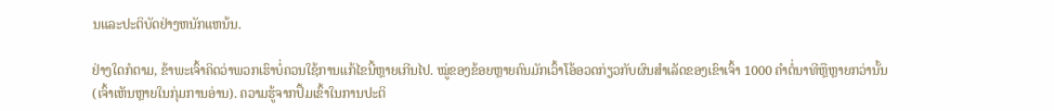ນແລະປະຕິບັດຢ່າງຫນັກແຫນ້ນ.

ຢ່າງໃດກໍຕາມ, ຂ້າພະເຈົ້າຄິດວ່າພວກເຮົາບໍ່ຄວນໃຊ້ການແກ້ໄຂນີ້ຫຼາຍເກີນໄປ. ໝູ່ຂອງຂ້ອຍຫຼາຍຄົນມັກເວົ້າໂອ້ອວດກ່ຽວກັບຜົນສໍາເລັດຂອງເຂົາເຈົ້າ 1000 ຄໍາຕໍ່ນາທີຫຼືຫຼາຍກວ່ານັ້ນ (ເຈົ້າເຫັນຫຼາຍໃນກຸ່ມການອ່ານ). ຄວາມຮູ້ຈາກປຶ້ມເຂົ້າໃນການປະຕິ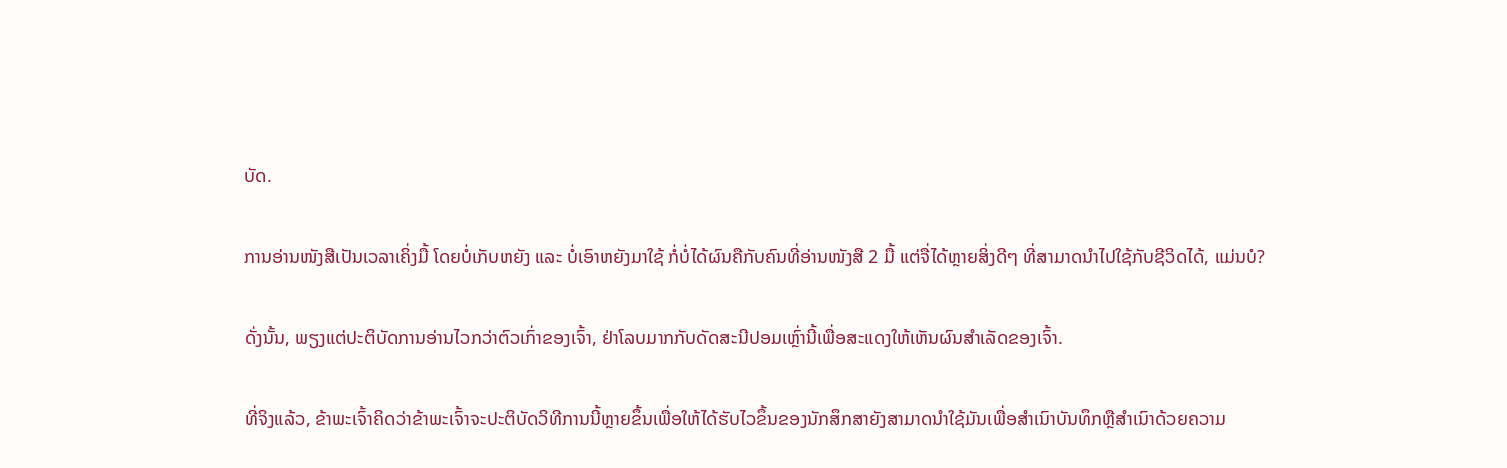ບັດ.

ການອ່ານໜັງສືເປັນເວລາເຄິ່ງມື້ ໂດຍບໍ່ເກັບຫຍັງ ແລະ ບໍ່ເອົາຫຍັງມາໃຊ້ ກໍ່ບໍ່ໄດ້ຜົນຄືກັບຄົນທີ່ອ່ານໜັງສື 2 ມື້ ແຕ່ຈື່ໄດ້ຫຼາຍສິ່ງດີໆ ທີ່ສາມາດນຳໄປໃຊ້ກັບຊີວິດໄດ້, ແມ່ນບໍ?

ດັ່ງນັ້ນ, ພຽງແຕ່ປະຕິບັດການອ່ານໄວກວ່າຕົວເກົ່າຂອງເຈົ້າ, ຢ່າໂລບມາກກັບດັດສະນີປອມເຫຼົ່ານີ້ເພື່ອສະແດງໃຫ້ເຫັນຜົນສໍາເລັດຂອງເຈົ້າ.

ທີ່ຈິງແລ້ວ, ຂ້າພະເຈົ້າຄິດວ່າຂ້າພະເຈົ້າຈະປະຕິບັດວິທີການນີ້ຫຼາຍຂຶ້ນເພື່ອໃຫ້ໄດ້ຮັບໄວຂຶ້ນຂອງນັກສຶກສາຍັງສາມາດນໍາໃຊ້ມັນເພື່ອສໍາເນົາບັນທຶກຫຼືສໍາເນົາດ້ວຍຄວາມ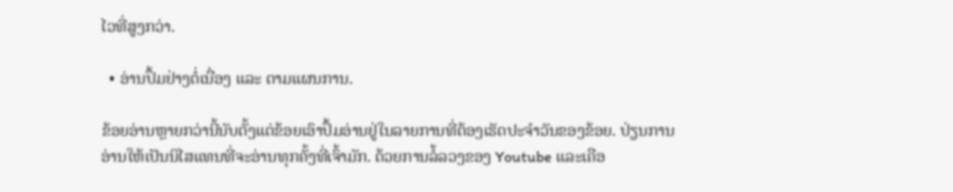ໄວທີ່ສູງກວ່າ.

  • ອ່ານປຶ້ມຢ່າງຕໍ່ເນື່ອງ ແລະ ຕາມແຜນການ.

ຂ້ອຍອ່ານຫຼາຍກວ່ານີ້ນັບຕັ້ງແຕ່ຂ້ອຍເອົາປຶ້ມອ່ານຢູ່ໃນລາຍການທີ່ຕ້ອງເຮັດປະຈໍາວັນຂອງຂ້ອຍ. ປ່ຽນການອ່ານໃຫ້ເປັນນິໄສແທນທີ່ຈະອ່ານທຸກຄັ້ງທີ່ເຈົ້າມັກ. ດ້ວຍການລໍ້ລວງຂອງ Youtube ແລະເຄືອ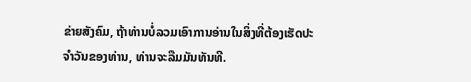ຂ່າຍສັງຄົມ, ຖ້າທ່ານບໍ່ລວມເອົາການອ່ານໃນສິ່ງທີ່ຕ້ອງເຮັດປະຈໍາວັນຂອງທ່ານ, ທ່ານຈະລືມມັນທັນທີ.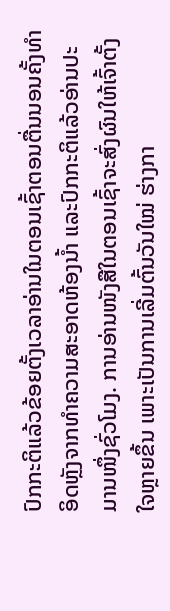ປົກກະຕິແລ້ວຂ້ອຍຕັ້ງເວລາອ່ານໃນຕອນເຊົ້າຕອນຕື່ນນອນຄັ້ງທຳອິດຫຼັງຈາກທຳຄວາມສະອາດຫ້ອງນ້ຳ ແລະປົກກະຕິແລ້ວອ່ານປະມານໜຶ່ງຊົ່ວໂມງ. ການອ່ານໜັງສືໃນຕອນເຊົ້າຈະສົ່ງຜົນໃຫ້ເຈົ້າຕັ້ງໃຈຫຼາຍຂຶ້ນ ເພາະເປັນການເລີ່ມຕົ້ນວັນໃໝ່ ຮ່າງກາ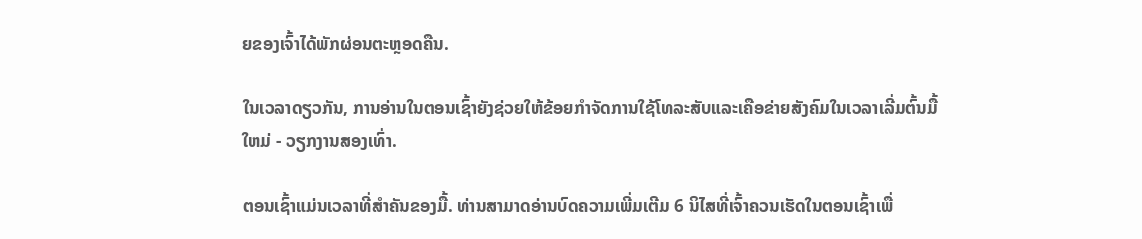ຍຂອງເຈົ້າໄດ້ພັກຜ່ອນຕະຫຼອດຄືນ.

ໃນເວລາດຽວກັນ, ການອ່ານໃນຕອນເຊົ້າຍັງຊ່ວຍໃຫ້ຂ້ອຍກໍາຈັດການໃຊ້ໂທລະສັບແລະເຄືອຂ່າຍສັງຄົມໃນເວລາເລີ່ມຕົ້ນມື້ໃຫມ່ - ວຽກງານສອງເທົ່າ.

ຕອນເຊົ້າແມ່ນເວລາທີ່ສໍາຄັນຂອງມື້. ທ່ານສາມາດອ່ານບົດຄວາມເພີ່ມເຕີມ 6 ນິໄສທີ່ເຈົ້າຄວນເຮັດໃນຕອນເຊົ້າເພື່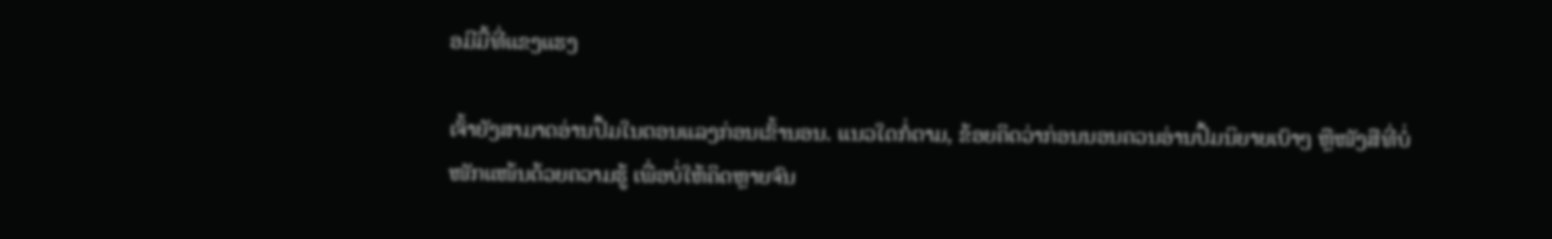ອມີມື້ທີ່ແຂງແຮງ

ເຈົ້າຍັງສາມາດອ່ານປຶ້ມໃນຕອນແລງກ່ອນເຂົ້ານອນ. ແນວໃດກໍ່ຕາມ, ຂ້ອຍຄິດວ່າກ່ອນນອນຄວນອ່ານປຶ້ມນິຍາຍເບົາໆ ຫຼືໜັງສືທີ່ບໍ່ໜັກແໜ້ນດ້ວຍຄວາມຮູ້ ເພື່ອບໍ່ໃຫ້ຄິດຫຼາຍຈົນ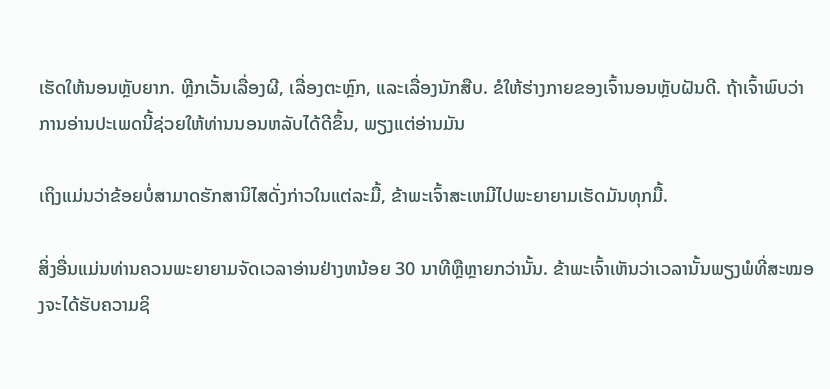ເຮັດໃຫ້ນອນຫຼັບຍາກ. ຫຼີກເວັ້ນເລື່ອງຜີ, ເລື່ອງຕະຫຼົກ, ແລະເລື່ອງນັກສືບ. ຂໍໃຫ້ຮ່າງກາຍຂອງເຈົ້ານອນຫຼັບຝັນດີ. ຖ້າເຈົ້າພົບວ່າການອ່ານປະເພດນີ້ຊ່ວຍໃຫ້ທ່ານນອນຫລັບໄດ້ດີຂຶ້ນ, ພຽງແຕ່ອ່ານມັນ

ເຖິງແມ່ນວ່າຂ້ອຍບໍ່ສາມາດຮັກສານິໄສດັ່ງກ່າວໃນແຕ່ລະມື້, ຂ້າພະເຈົ້າສະເຫມີໄປພະຍາຍາມເຮັດມັນທຸກມື້.

ສິ່ງອື່ນແມ່ນທ່ານຄວນພະຍາຍາມຈັດເວລາອ່ານຢ່າງຫນ້ອຍ 30 ນາທີຫຼືຫຼາຍກວ່ານັ້ນ. ຂ້າພະເຈົ້າເຫັນວ່າເວລານັ້ນພຽງພໍທີ່ສະໝອງຈະໄດ້ຮັບຄວາມຊິ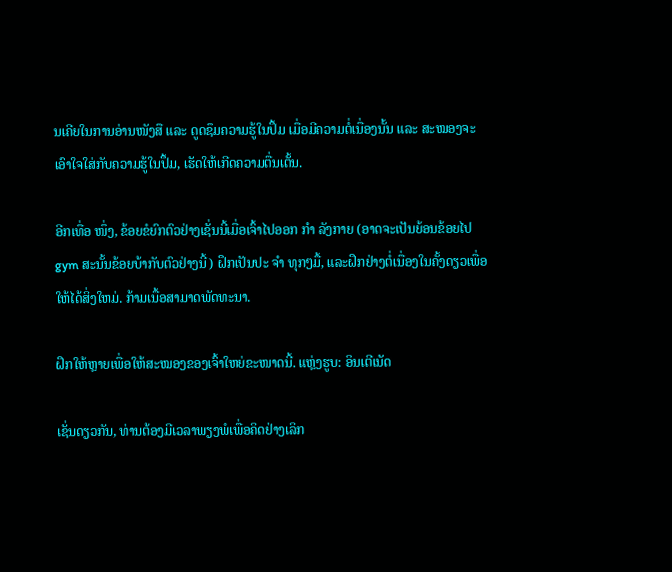ນເຄີຍໃນການອ່ານໜັງສື ແລະ ດູດຊຶມຄວາມຮູ້ໃນປຶ້ມ ເມື່ອມີຄວາມຕໍ່ເນື່ອງນັ້ນ ແລະ ສະໝອງຈະເອົາໃຈໃສ່ກັບຄວາມຮູ້ໃນປຶ້ມ, ເຮັດໃຫ້ເກີດຄວາມຕື່ນເຕັ້ນ.

ອີກເທື່ອ ໜຶ່ງ, ຂ້ອຍຂໍຍົກຕົວຢ່າງເຊັ່ນນີ້ເມື່ອເຈົ້າໄປອອກ ກຳ ລັງກາຍ (ອາດຈະເປັນຍ້ອນຂ້ອຍໄປ gym ສະນັ້ນຂ້ອຍບ້າກັບຕົວຢ່າງນີ້) ຝຶກເປັນປະ ຈຳ ທຸກໆມື້, ແລະຝຶກຢ່າງຕໍ່ເນື່ອງໃນຄັ້ງດຽວເພື່ອໃຫ້ໄດ້ສິ່ງໃຫມ່. ກ້າມເນື້ອສາມາດພັດທະນາ.

ຝຶກໃຫ້ຫຼາຍເພື່ອໃຫ້ສະໝອງຂອງເຈົ້າໃຫຍ່ຂະໜາດນີ້. ແຫຼ່ງຮູບ: ອິນເຕີເນັດ

ເຊັ່ນດຽວກັນ, ທ່ານຕ້ອງມີເວລາພຽງພໍເພື່ອຄິດຢ່າງເລິກ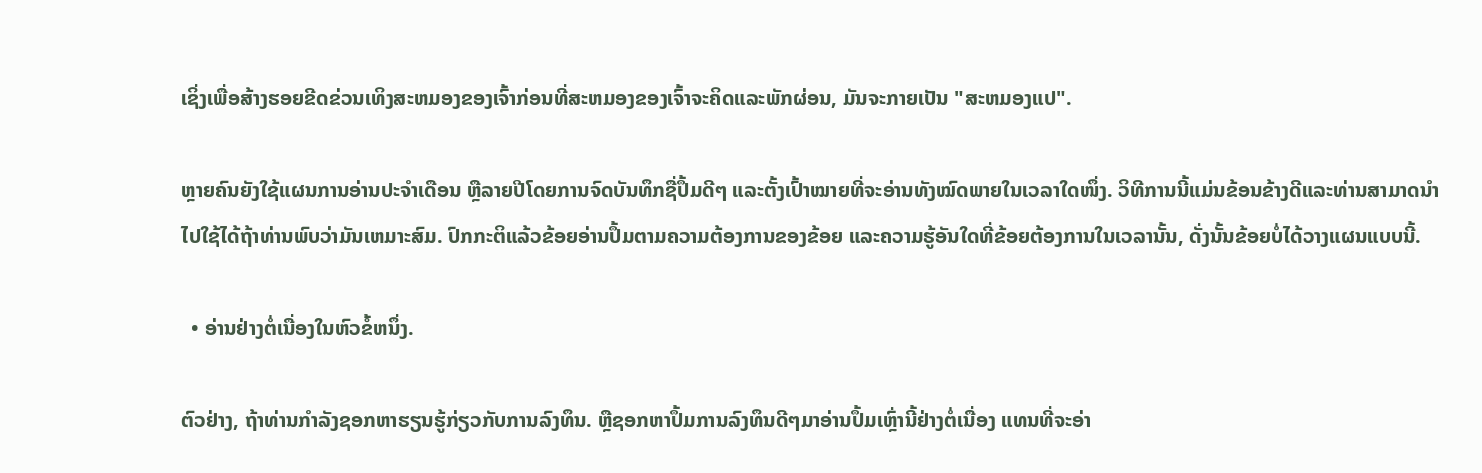ເຊິ່ງເພື່ອສ້າງຮອຍຂີດຂ່ວນເທິງສະຫມອງຂອງເຈົ້າກ່ອນທີ່ສະຫມອງຂອງເຈົ້າຈະຄິດແລະພັກຜ່ອນ, ມັນຈະກາຍເປັນ "ສະຫມອງແປ".

ຫຼາຍຄົນຍັງໃຊ້ແຜນການອ່ານປະຈໍາເດືອນ ຫຼືລາຍປີໂດຍການຈົດບັນທຶກຊື່ປຶ້ມດີໆ ແລະຕັ້ງເປົ້າໝາຍທີ່ຈະອ່ານທັງໝົດພາຍໃນເວລາໃດໜຶ່ງ. ວິທີການນີ້ແມ່ນຂ້ອນຂ້າງດີແລະທ່ານສາມາດນໍາໄປໃຊ້ໄດ້ຖ້າທ່ານພົບວ່າມັນເຫມາະສົມ. ປົກກະຕິແລ້ວຂ້ອຍອ່ານປຶ້ມຕາມຄວາມຕ້ອງການຂອງຂ້ອຍ ແລະຄວາມຮູ້ອັນໃດທີ່ຂ້ອຍຕ້ອງການໃນເວລານັ້ນ, ດັ່ງນັ້ນຂ້ອຍບໍ່ໄດ້ວາງແຜນແບບນີ້.

  • ອ່ານຢ່າງຕໍ່ເນື່ອງໃນຫົວຂໍ້ຫນຶ່ງ.

ຕົວຢ່າງ, ຖ້າທ່ານກໍາລັງຊອກຫາຮຽນຮູ້ກ່ຽວກັບການລົງທຶນ. ຫຼືຊອກຫາປຶ້ມການລົງທຶນດີໆມາອ່ານປຶ້ມເຫຼົ່ານີ້ຢ່າງຕໍ່ເນື່ອງ ແທນທີ່ຈະອ່າ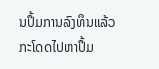ນປຶ້ມການລົງທຶນແລ້ວກະໂດດໄປຫາປຶ້ມ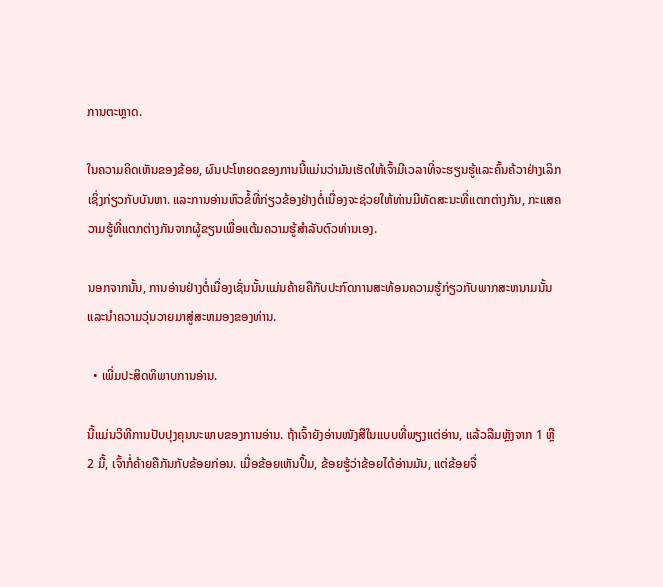ການຕະຫຼາດ.

ໃນຄວາມຄິດເຫັນຂອງຂ້ອຍ, ຜົນປະໂຫຍດຂອງການນີ້ແມ່ນວ່າມັນເຮັດໃຫ້ເຈົ້າມີເວລາທີ່ຈະຮຽນຮູ້ແລະຄົ້ນຄ້ວາຢ່າງເລິກເຊິ່ງກ່ຽວກັບບັນຫາ. ແລະການອ່ານຫົວຂໍ້ທີ່ກ່ຽວຂ້ອງຢ່າງຕໍ່ເນື່ອງຈະຊ່ວຍໃຫ້ທ່ານມີທັດສະນະທີ່ແຕກຕ່າງກັນ, ກະແສຄວາມຮູ້ທີ່ແຕກຕ່າງກັນຈາກຜູ້ຂຽນເພື່ອແຕ້ມຄວາມຮູ້ສໍາລັບຕົວທ່ານເອງ.

ນອກຈາກນັ້ນ, ການອ່ານຢ່າງຕໍ່ເນື່ອງເຊັ່ນນັ້ນແມ່ນຄ້າຍຄືກັບປະກົດການສະທ້ອນຄວາມຮູ້ກ່ຽວກັບພາກສະຫນາມນັ້ນແລະນໍາຄວາມວຸ່ນວາຍມາສູ່ສະຫມອງຂອງທ່ານ.

  • ເພີ່ມປະສິດທິພາບການອ່ານ.

ນີ້ແມ່ນວິທີການປັບປຸງຄຸນນະພາບຂອງການອ່ານ. ຖ້າເຈົ້າຍັງອ່ານໜັງສືໃນແບບທີ່ພຽງແຕ່ອ່ານ, ແລ້ວລືມຫຼັງຈາກ 1 ຫຼື 2 ມື້, ເຈົ້າກໍ່ຄ້າຍຄືກັນກັບຂ້ອຍກ່ອນ. ເມື່ອຂ້ອຍເຫັນປຶ້ມ, ຂ້ອຍຮູ້ວ່າຂ້ອຍໄດ້ອ່ານມັນ, ແຕ່ຂ້ອຍຈື່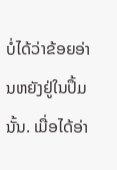ບໍ່ໄດ້ວ່າຂ້ອຍອ່ານຫຍັງຢູ່ໃນປຶ້ມນັ້ນ. ເມື່ອໄດ້ອ່າ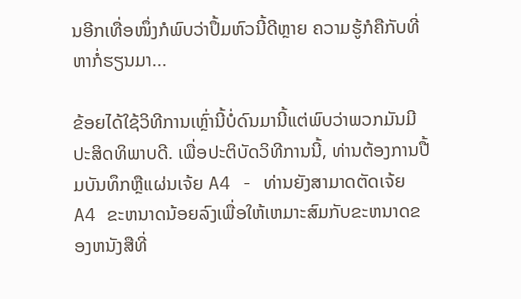ນອີກເທື່ອໜຶ່ງກໍພົບວ່າປຶ້ມຫົວນີ້ດີຫຼາຍ ຄວາມຮູ້ກໍຄືກັບທີ່ຫາກໍ່ຮຽນມາ...

ຂ້ອຍໄດ້ໃຊ້ວິທີການເຫຼົ່ານີ້ບໍ່ດົນມານີ້ແຕ່ພົບວ່າພວກມັນມີປະສິດທິພາບດີ. ເພື່ອປະຕິບັດວິທີການນີ້, ທ່ານຕ້ອງການປື້ມບັນທຶກຫຼືແຜ່ນເຈ້ຍ A4 - ທ່ານຍັງສາມາດຕັດເຈ້ຍ A4 ຂະຫນາດນ້ອຍລົງເພື່ອໃຫ້ເຫມາະສົມກັບຂະຫນາດຂອງຫນັງສືທີ່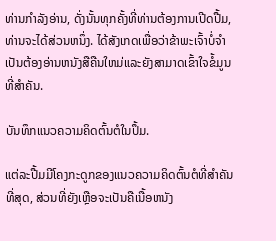ທ່ານກໍາລັງອ່ານ, ດັ່ງນັ້ນທຸກຄັ້ງທີ່ທ່ານຕ້ອງການເປີດປື້ມ, ທ່ານຈະໄດ້ສ່ວນຫນຶ່ງ. ໄດ້ສັງເກດເພື່ອວ່າຂ້າພະເຈົ້າບໍ່ຈໍາເປັນຕ້ອງອ່ານຫນັງສືຄືນໃຫມ່ແລະຍັງສາມາດເຂົ້າໃຈຂໍ້ມູນທີ່ສໍາຄັນ.

ບັນທຶກແນວຄວາມຄິດຕົ້ນຕໍໃນປຶ້ມ.

ແຕ່ລະປື້ມມີໂຄງກະດູກຂອງແນວຄວາມຄິດຕົ້ນຕໍທີ່ສໍາຄັນທີ່ສຸດ, ສ່ວນທີ່ຍັງເຫຼືອຈະເປັນຄືເນື້ອຫນັງ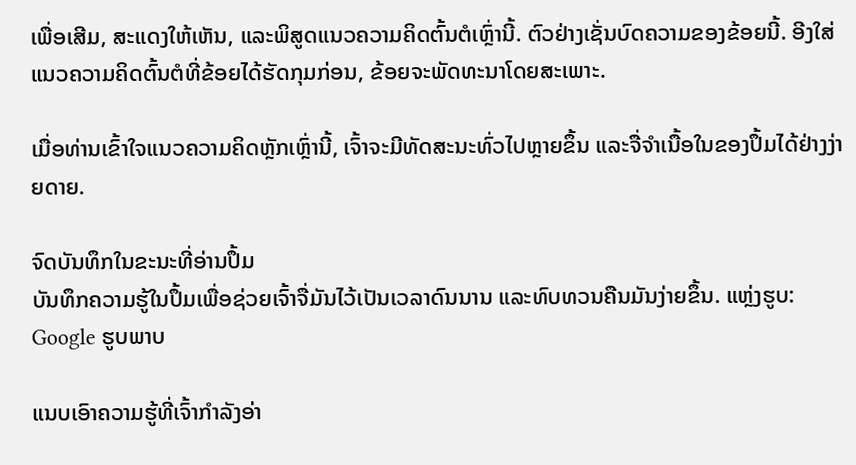ເພື່ອເສີມ, ສະແດງໃຫ້ເຫັນ, ແລະພິສູດແນວຄວາມຄິດຕົ້ນຕໍເຫຼົ່ານີ້. ຕົວຢ່າງເຊັ່ນບົດຄວາມຂອງຂ້ອຍນີ້. ອີງໃສ່ແນວຄວາມຄິດຕົ້ນຕໍທີ່ຂ້ອຍໄດ້ຮັດກຸມກ່ອນ, ຂ້ອຍຈະພັດທະນາໂດຍສະເພາະ.

ເມື່ອທ່ານເຂົ້າໃຈແນວຄວາມຄິດຫຼັກເຫຼົ່ານີ້, ເຈົ້າຈະມີທັດສະນະທົ່ວໄປຫຼາຍຂຶ້ນ ແລະຈື່ຈໍາເນື້ອໃນຂອງປຶ້ມໄດ້ຢ່າງງ່າຍດາຍ.

ຈົດບັນທຶກໃນຂະນະທີ່ອ່ານປຶ້ມ
ບັນທຶກຄວາມຮູ້ໃນປຶ້ມເພື່ອຊ່ວຍເຈົ້າຈື່ມັນໄວ້ເປັນເວລາດົນນານ ແລະທົບທວນຄືນມັນງ່າຍຂຶ້ນ. ແຫຼ່ງຮູບ: Google ຮູບພາບ

ແນບເອົາຄວາມຮູ້ທີ່ເຈົ້າກໍາລັງອ່າ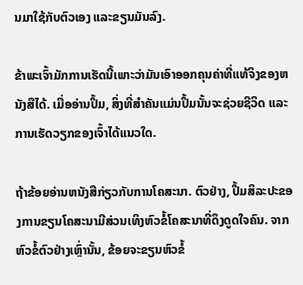ນມາໃຊ້ກັບຕົວເອງ ແລະຂຽນມັນລົງ.

ຂ້າພະເຈົ້າມັກການເຮັດນີ້ເພາະວ່າມັນເອົາອອກຄຸນຄ່າທີ່ແທ້ຈິງຂອງຫນັງສືໄດ້. ເມື່ອອ່ານປຶ້ມ, ສິ່ງທີ່ສໍາຄັນແມ່ນປຶ້ມນັ້ນຈະຊ່ວຍຊີວິດ ແລະການເຮັດວຽກຂອງເຈົ້າໄດ້ແນວໃດ.

ຖ້າຂ້ອຍອ່ານຫນັງສືກ່ຽວກັບການໂຄສະນາ. ຕົວຢ່າງ, ປຶ້ມສິລະປະຂອງການຂຽນໂຄສະນາມີສ່ວນເທິງຫົວຂໍ້ໂຄສະນາທີ່ດຶງດູດໃຈຄົນ. ຈາກຫົວຂໍ້ຕົວຢ່າງເຫຼົ່ານັ້ນ, ຂ້ອຍຈະຂຽນຫົວຂໍ້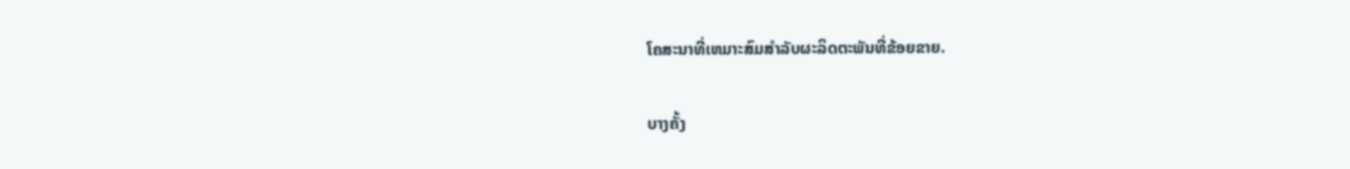ໂຄສະນາທີ່ເຫມາະສົມສໍາລັບຜະລິດຕະພັນທີ່ຂ້ອຍຂາຍ.

ບາງຄັ້ງ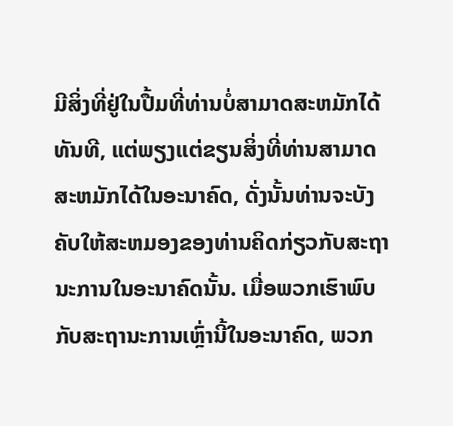ມີສິ່ງທີ່ຢູ່ໃນປື້ມທີ່ທ່ານບໍ່ສາມາດສະຫມັກໄດ້ທັນທີ, ແຕ່ພຽງແຕ່ຂຽນສິ່ງທີ່ທ່ານສາມາດສະຫມັກໄດ້ໃນອະນາຄົດ, ດັ່ງນັ້ນທ່ານຈະບັງຄັບໃຫ້ສະຫມອງຂອງທ່ານຄິດກ່ຽວກັບສະຖານະການໃນອະນາຄົດນັ້ນ. ເມື່ອພວກເຮົາພົບກັບສະຖານະການເຫຼົ່ານີ້ໃນອະນາຄົດ, ພວກ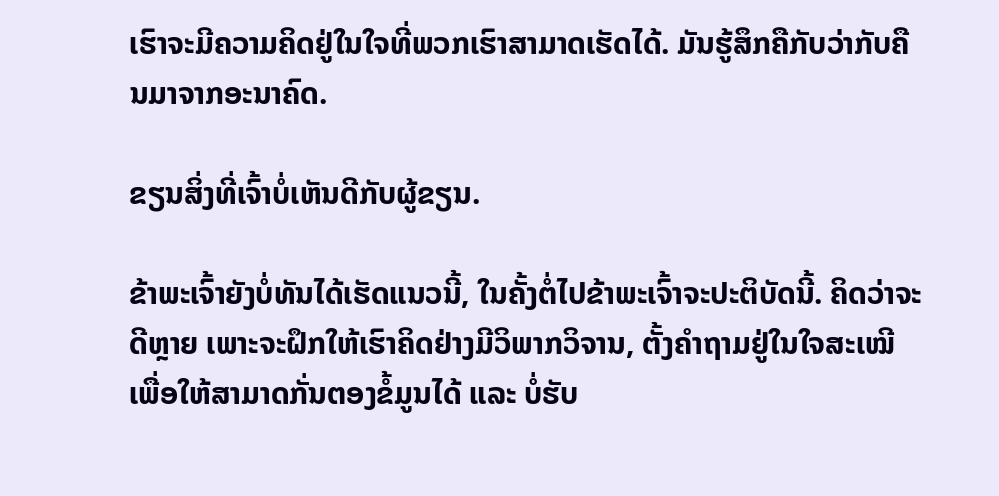ເຮົາຈະມີຄວາມຄິດຢູ່ໃນໃຈທີ່ພວກເຮົາສາມາດເຮັດໄດ້. ມັນຮູ້ສຶກຄືກັບວ່າກັບຄືນມາຈາກອະນາຄົດ.

ຂຽນສິ່ງທີ່ເຈົ້າບໍ່ເຫັນດີກັບຜູ້ຂຽນ.

ຂ້າພະເຈົ້າຍັງບໍ່ທັນໄດ້ເຮັດແນວນີ້, ໃນຄັ້ງຕໍ່ໄປຂ້າພະເຈົ້າຈະປະຕິບັດນີ້. ຄິດວ່າຈະດີຫຼາຍ ເພາະຈະຝຶກໃຫ້ເຮົາຄິດຢ່າງມີວິພາກວິຈານ, ຕັ້ງຄຳຖາມຢູ່ໃນໃຈສະເໝີ ເພື່ອໃຫ້ສາມາດກັ່ນຕອງຂໍ້ມູນໄດ້ ແລະ ບໍ່ຮັບ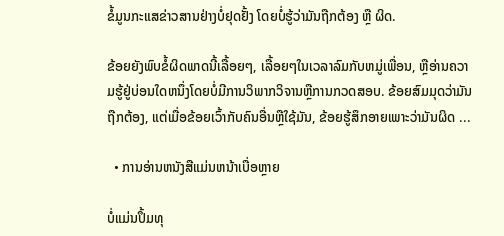ຂໍ້ມູນກະແສຂ່າວສານຢ່າງບໍ່ຢຸດຢັ້ງ ໂດຍບໍ່ຮູ້ວ່າມັນຖືກຕ້ອງ ຫຼື ຜິດ.

ຂ້ອຍຍັງພົບຂໍ້ຜິດພາດນີ້ເລື້ອຍໆ, ເລື້ອຍໆໃນເວລາລົມກັບຫມູ່ເພື່ອນ, ຫຼືອ່ານຄວາມຮູ້ຢູ່ບ່ອນໃດຫນຶ່ງໂດຍບໍ່ມີການວິພາກວິຈານຫຼືການກວດສອບ. ຂ້ອຍສົມມຸດວ່າມັນຖືກຕ້ອງ, ແຕ່ເມື່ອຂ້ອຍເວົ້າກັບຄົນອື່ນຫຼືໃຊ້ມັນ, ຂ້ອຍຮູ້ສຶກອາຍເພາະວ່າມັນຜິດ ...

  • ການອ່ານຫນັງສືແມ່ນຫນ້າເບື່ອຫຼາຍ

ບໍ່ແມ່ນປຶ້ມທຸ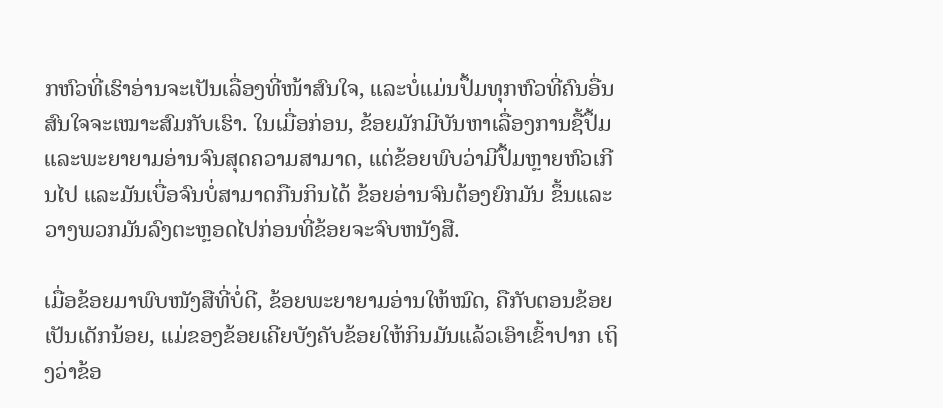ກຫົວທີ່ເຮົາອ່ານຈະເປັນເລື່ອງທີ່ໜ້າສົນໃຈ, ແລະບໍ່ແມ່ນປຶ້ມທຸກຫົວທີ່ຄົນອື່ນສົນໃຈຈະເໝາະສົມກັບເຮົາ. ໃນເມື່ອກ່ອນ, ຂ້ອຍມັກມີບັນຫາເລື່ອງການຊື້ປຶ້ມ ແລະພະຍາຍາມອ່ານຈົນສຸດຄວາມສາມາດ, ແຕ່ຂ້ອຍພົບວ່າມີປຶ້ມຫຼາຍຫົວເກີນໄປ ແລະມັນເບື່ອຈົນບໍ່ສາມາດກືນກິນໄດ້ ຂ້ອຍອ່ານຈົນຕ້ອງຍົກມັນ ຂຶ້ນແລະວາງພວກມັນລົງຕະຫຼອດໄປກ່ອນທີ່ຂ້ອຍຈະຈົບຫນັງສື.

ເມື່ອຂ້ອຍມາພົບໜັງສືທີ່ບໍ່ດີ, ຂ້ອຍພະຍາຍາມອ່ານໃຫ້ໝົດ, ຄືກັບຕອນຂ້ອຍເປັນເດັກນ້ອຍ, ແມ່ຂອງຂ້ອຍເຄີຍບັງຄັບຂ້ອຍໃຫ້ກິນມັນແລ້ວເອົາເຂົ້າປາກ ເຖິງວ່າຂ້ອ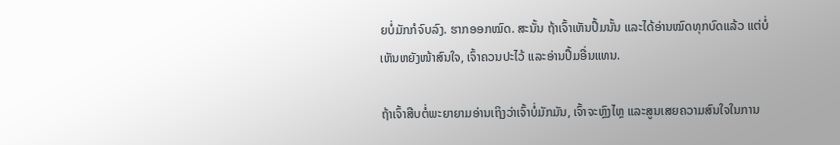ຍບໍ່ມັກກໍຈົບລົງ. ຮາກອອກໝົດ. ສະນັ້ນ ຖ້າເຈົ້າເຫັນປຶ້ມນັ້ນ ແລະໄດ້ອ່ານໝົດທຸກບົດແລ້ວ ແຕ່ບໍ່ເຫັນຫຍັງໜ້າສົນໃຈ, ເຈົ້າຄວນປະໄວ້ ແລະອ່ານປຶ້ມອື່ນແທນ.

ຖ້າເຈົ້າສືບຕໍ່ພະຍາຍາມອ່ານເຖິງວ່າເຈົ້າບໍ່ມັກມັນ, ເຈົ້າຈະຫຼົງໄຫຼ ແລະສູນເສຍຄວາມສົນໃຈໃນການ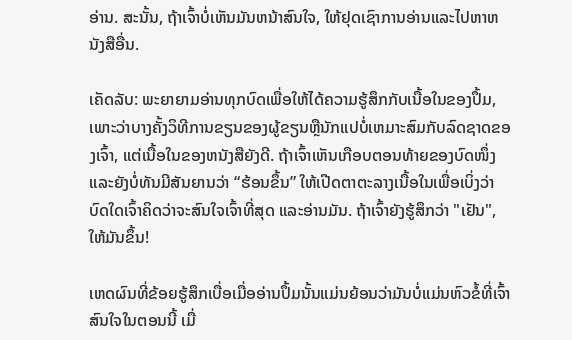ອ່ານ. ສະນັ້ນ, ຖ້າເຈົ້າບໍ່ເຫັນມັນຫນ້າສົນໃຈ, ໃຫ້ຢຸດເຊົາການອ່ານແລະໄປຫາຫນັງສືອື່ນ.

ເຄັດລັບ: ພະຍາຍາມອ່ານທຸກບົດເພື່ອໃຫ້ໄດ້ຄວາມຮູ້ສຶກກັບເນື້ອໃນຂອງປຶ້ມ, ເພາະວ່າບາງຄັ້ງວິທີການຂຽນຂອງຜູ້ຂຽນຫຼືນັກແປບໍ່ເຫມາະສົມກັບລົດຊາດຂອງເຈົ້າ, ແຕ່ເນື້ອໃນຂອງຫນັງສືຍັງດີ. ຖ້າເຈົ້າເຫັນເກືອບຕອນທ້າຍຂອງບົດໜຶ່ງ ແລະຍັງບໍ່ທັນມີສັນຍານວ່າ “ຮ້ອນຂຶ້ນ” ໃຫ້ເປີດຕາຕະລາງເນື້ອໃນເພື່ອເບິ່ງວ່າບົດໃດເຈົ້າຄິດວ່າຈະສົນໃຈເຈົ້າທີ່ສຸດ ແລະອ່ານມັນ. ຖ້າເຈົ້າຍັງຮູ້ສຶກວ່າ "ເຢັນ", ໃຫ້ມັນຂຶ້ນ!

ເຫດຜົນທີ່ຂ້ອຍຮູ້ສຶກເບື່ອເມື່ອອ່ານປຶ້ມນັ້ນແມ່ນຍ້ອນວ່າມັນບໍ່ແມ່ນຫົວຂໍ້ທີ່ເຈົ້າສົນໃຈໃນຕອນນີ້ ເມື່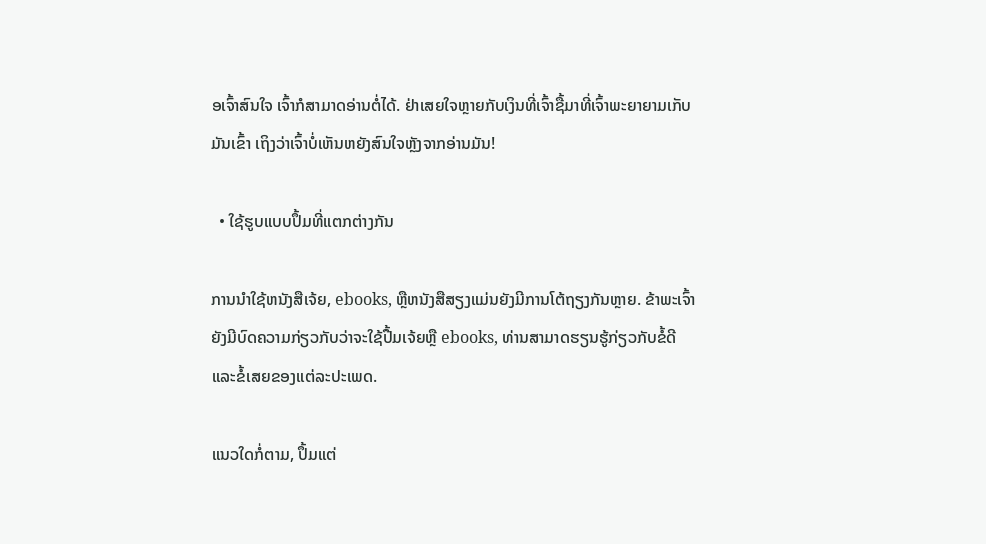ອເຈົ້າສົນໃຈ ເຈົ້າກໍສາມາດອ່ານຕໍ່ໄດ້. ຢ່າເສຍໃຈຫຼາຍກັບເງິນທີ່ເຈົ້າຊື້ມາທີ່ເຈົ້າພະຍາຍາມເກັບມັນເຂົ້າ ເຖິງວ່າເຈົ້າບໍ່ເຫັນຫຍັງສົນໃຈຫຼັງຈາກອ່ານມັນ!

  • ໃຊ້ຮູບແບບປຶ້ມທີ່ແຕກຕ່າງກັນ

ການນໍາໃຊ້ຫນັງສືເຈ້ຍ, ebooks, ຫຼືຫນັງສືສຽງແມ່ນຍັງມີການໂຕ້ຖຽງກັນຫຼາຍ. ຂ້າພະເຈົ້າຍັງມີບົດຄວາມກ່ຽວກັບວ່າຈະໃຊ້ປື້ມເຈ້ຍຫຼື ebooks, ທ່ານສາມາດຮຽນຮູ້ກ່ຽວກັບຂໍ້ດີແລະຂໍ້ເສຍຂອງແຕ່ລະປະເພດ.

ແນວໃດກໍ່ຕາມ, ປຶ້ມແຕ່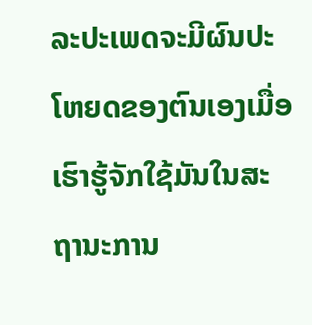ລະປະເພດຈະມີຜົນປະໂຫຍດຂອງຕົນເອງເມື່ອເຮົາຮູ້ຈັກໃຊ້ມັນໃນສະຖານະການ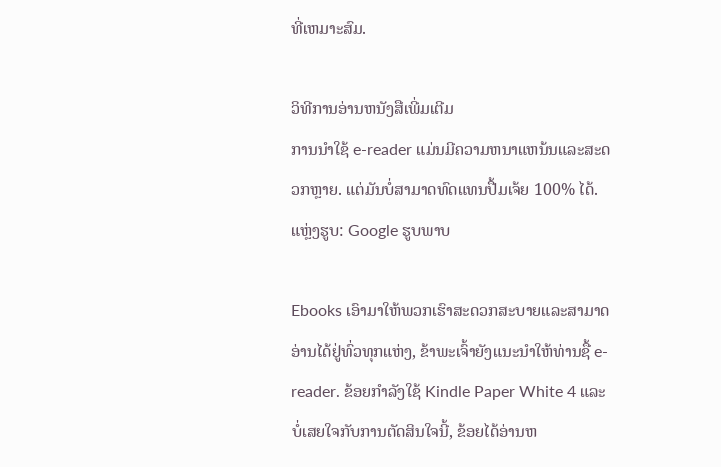ທີ່ເຫມາະສົມ.

ວິທີການອ່ານຫນັງສືເພີ່ມເຕີມ
ການນໍາໃຊ້ e-reader ແມ່ນມີຄວາມຫນາແຫນ້ນແລະສະດວກຫຼາຍ. ແຕ່ມັນບໍ່ສາມາດທົດແທນປື້ມເຈ້ຍ 100% ໄດ້. ແຫຼ່ງຮູບ: Google ຮູບພາບ

Ebooks ເອົາມາໃຫ້ພວກເຮົາສະດວກສະບາຍແລະສາມາດອ່ານໄດ້ຢູ່ທົ່ວທຸກແຫ່ງ, ຂ້າພະເຈົ້າຍັງແນະນໍາໃຫ້ທ່ານຊື້ e-reader. ຂ້ອຍກໍາລັງໃຊ້ Kindle Paper White 4 ແລະບໍ່ເສຍໃຈກັບການຕັດສິນໃຈນີ້, ຂ້ອຍໄດ້ອ່ານຫ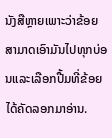ນັງສືຫຼາຍເພາະວ່າຂ້ອຍສາມາດເອົາມັນໄປທຸກບ່ອນແລະເລືອກປື້ມທີ່ຂ້ອຍໄດ້ຄັດລອກມາອ່ານ.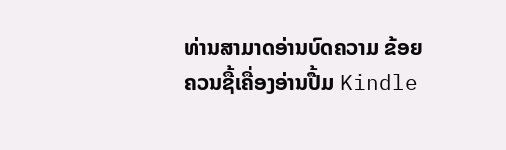ທ່ານສາມາດອ່ານບົດຄວາມ ຂ້ອຍຄວນຊື້ເຄື່ອງອ່ານປື້ມ Kindle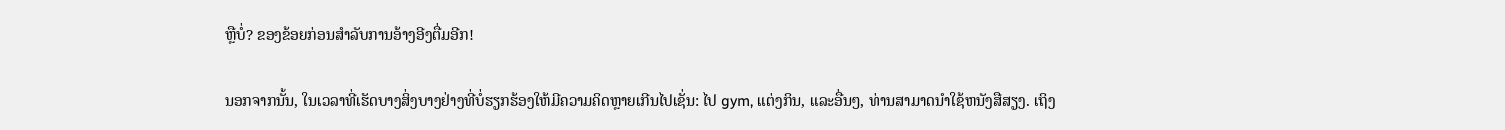ຫຼືບໍ່? ຂອງຂ້ອຍກ່ອນສໍາລັບການອ້າງອີງຕື່ມອີກ!

ນອກຈາກນັ້ນ, ໃນເວລາທີ່ເຮັດບາງສິ່ງບາງຢ່າງທີ່ບໍ່ຮຽກຮ້ອງໃຫ້ມີຄວາມຄິດຫຼາຍເກີນໄປເຊັ່ນ: ໄປ gym, ແຕ່ງກິນ, ແລະອື່ນໆ, ທ່ານສາມາດນໍາໃຊ້ຫນັງສືສຽງ. ເຖິງ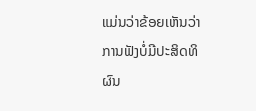ແມ່ນວ່າຂ້ອຍເຫັນວ່າການຟັງບໍ່ມີປະສິດທິຜົນ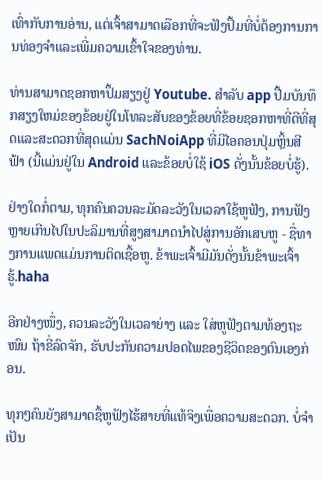ເທົ່າກັບການອ່ານ, ແຕ່ເຈົ້າສາມາດເລືອກທີ່ຈະຟັງປຶ້ມທີ່ບໍ່ຕ້ອງການການທ່ອງຈໍາແລະເພີ່ມຄວາມເຂົ້າໃຈຂອງທ່ານ.

ທ່ານສາມາດຊອກຫາປຶ້ມສຽງຢູ່ Youtube. ສໍາລັບ app ປື້ມບັນທຶກສຽງໃຫມ່ຂອງຂ້ອຍຢູ່ໃນໂທລະສັບຂອງຂ້ອຍທີ່ຂ້ອຍຊອກຫາທີ່ດີທີ່ສຸດແລະສະດວກທີ່ສຸດແມ່ນ SachNoiApp ທີ່ມີໄອຄອນປຸ່ມຫຼິ້ນສີຟ້າ (ນີ້ແມ່ນຢູ່ໃນ Android ແລະຂ້ອຍບໍ່ໃຊ້ iOS ດັ່ງນັ້ນຂ້ອຍບໍ່ຮູ້).

ຢ່າງໃດກໍ່ຕາມ, ທຸກຄົນຄວນລະມັດລະວັງໃນເວລາໃຊ້ຫູຟັງ, ການຟັງຫຼາຍເກີນໄປໃນປະລິມານທີ່ສູງສາມາດນໍາໄປສູ່ການອັກເສບຫູ - ຊື່ທາງການແພດແມ່ນການຕິດເຊື້ອຫູ. ຂ້າພະເຈົ້າມີມັນດັ່ງນັ້ນຂ້າພະເຈົ້າຮູ້.haha

ອີກຢ່າງໜຶ່ງ, ຄວນລະວັງໃນເວລາຍ່າງ ແລະ ໃສ່ຫູຟັງຕາມທ້ອງຖະໜົນ ຖ້າຂີ່ລົດຈັກ, ຮັບປະກັນຄວາມປອດໄພຂອງຊີວິດຂອງຕົນເອງກ່ອນ.

ທຸກໆຄົນຍັງສາມາດຊື້ຫູຟັງໄຮ້ສາຍທີ່ແທ້ຈິງເພື່ອຄວາມສະດວກ. ບໍ່ຈໍາເປັນ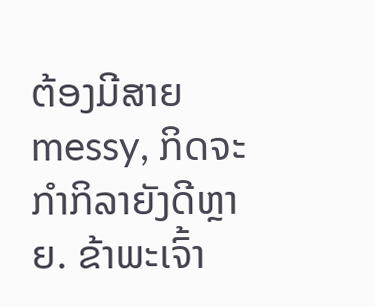ຕ້ອງມີສາຍ messy, ກິດຈະກໍາກິລາຍັງດີຫຼາຍ. ຂ້າພະເຈົ້າ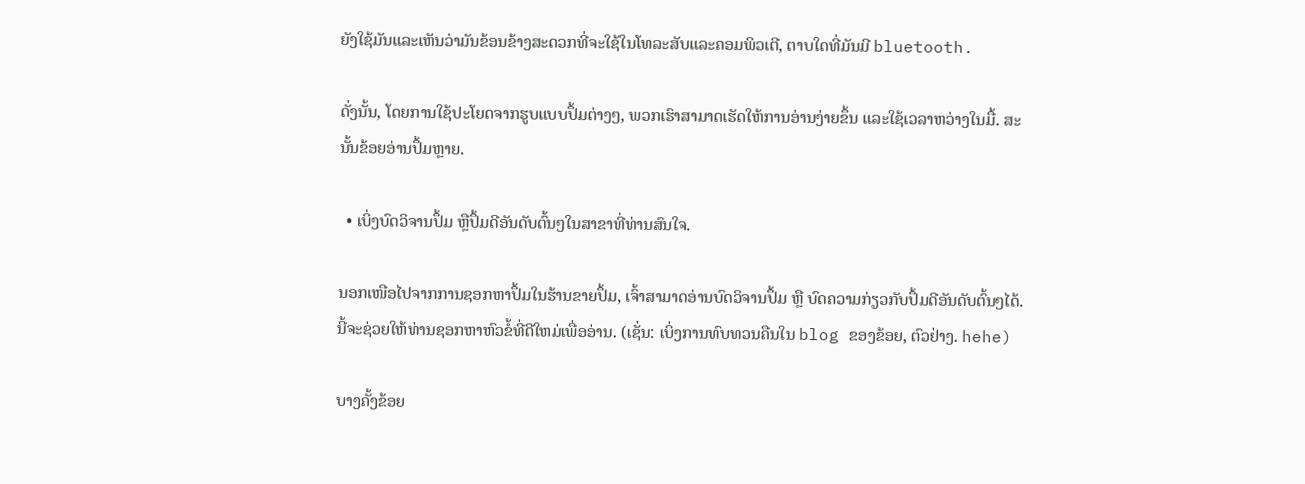ຍັງໃຊ້ມັນແລະເຫັນວ່າມັນຂ້ອນຂ້າງສະດວກທີ່ຈະໃຊ້ໃນໂທລະສັບແລະຄອມພິວເຕີ, ຕາບໃດທີ່ມັນມີ bluetooth.

ດັ່ງນັ້ນ, ໂດຍການໃຊ້ປະໂຍດຈາກຮູບແບບປຶ້ມຕ່າງໆ, ພວກເຮົາສາມາດເຮັດໃຫ້ການອ່ານງ່າຍຂຶ້ນ ແລະໃຊ້ເວລາຫວ່າງໃນມື້. ສະນັ້ນຂ້ອຍອ່ານປຶ້ມຫຼາຍ.

  • ເບິ່ງບົດວິຈານປຶ້ມ ຫຼືປຶ້ມດີອັນດັບຕົ້ນໆໃນສາຂາທີ່ທ່ານສົນໃຈ.

ນອກເໜືອໄປຈາກການຊອກຫາປຶ້ມໃນຮ້ານຂາຍປຶ້ມ, ເຈົ້າສາມາດອ່ານບົດວິຈານປຶ້ມ ຫຼື ບົດຄວາມກ່ຽວກັບປຶ້ມດີອັນດັບຕົ້ນໆໄດ້. ນີ້ຈະຊ່ວຍໃຫ້ທ່ານຊອກຫາຫົວຂໍ້ທີ່ດີໃຫມ່ເພື່ອອ່ານ. (ເຊັ່ນ: ເບິ່ງການທົບທວນຄືນໃນ blog ຂອງຂ້ອຍ, ຕົວຢ່າງ. hehe)

ບາງຄັ້ງຂ້ອຍ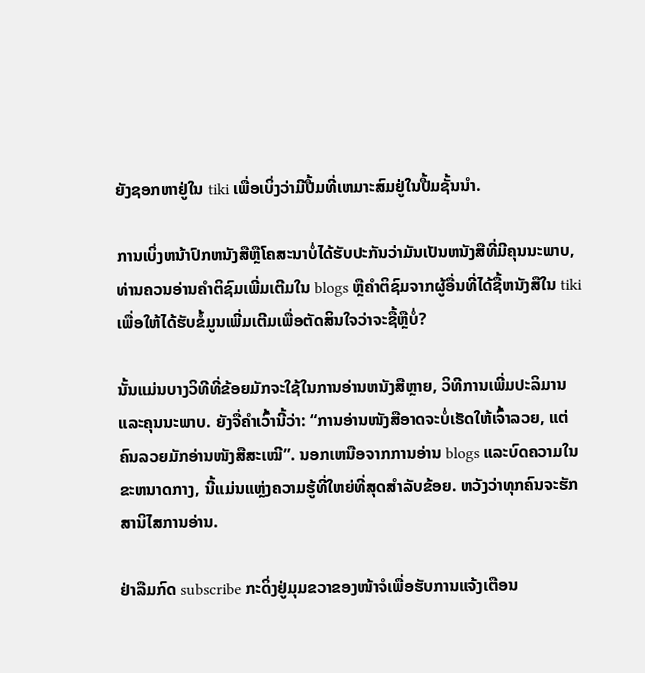ຍັງຊອກຫາຢູ່ໃນ tiki ເພື່ອເບິ່ງວ່າມີປື້ມທີ່ເຫມາະສົມຢູ່ໃນປື້ມຊັ້ນນໍາ.

ການເບິ່ງຫນ້າປົກຫນັງສືຫຼືໂຄສະນາບໍ່ໄດ້ຮັບປະກັນວ່າມັນເປັນຫນັງສືທີ່ມີຄຸນນະພາບ, ທ່ານຄວນອ່ານຄໍາຕິຊົມເພີ່ມເຕີມໃນ blogs ຫຼືຄໍາຕິຊົມຈາກຜູ້ອື່ນທີ່ໄດ້ຊື້ຫນັງສືໃນ tiki ເພື່ອໃຫ້ໄດ້ຮັບຂໍ້ມູນເພີ່ມເຕີມເພື່ອຕັດສິນໃຈວ່າຈະຊື້ຫຼືບໍ່?

ນັ້ນແມ່ນບາງວິທີທີ່ຂ້ອຍມັກຈະໃຊ້ໃນການອ່ານຫນັງສືຫຼາຍ, ວິທີການເພີ່ມປະລິມານແລະຄຸນນະພາບ. ຍັງຈື່ຄຳເວົ້ານີ້ວ່າ: “ການອ່ານໜັງສືອາດຈະບໍ່ເຮັດໃຫ້ເຈົ້າລວຍ, ແຕ່ຄົນລວຍມັກອ່ານໜັງສືສະເໝີ”. ນອກເຫນືອຈາກການອ່ານ blogs ແລະບົດຄວາມໃນຂະຫນາດກາງ, ນີ້ແມ່ນແຫຼ່ງຄວາມຮູ້ທີ່ໃຫຍ່ທີ່ສຸດສໍາລັບຂ້ອຍ. ຫວັງວ່າທຸກຄົນຈະຮັກສານິໄສການອ່ານ.

ຢ່າລືມກົດ subscribe ກະດິ່ງຢູ່ມຸມຂວາຂອງໜ້າຈໍເພື່ອຮັບການແຈ້ງເຕືອນ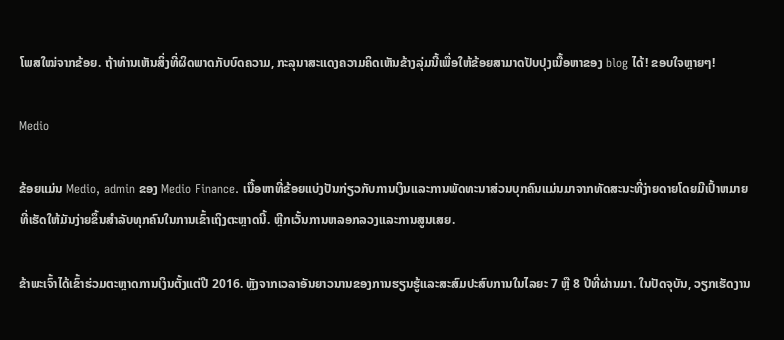ໂພສໃໝ່ຈາກຂ້ອຍ. ຖ້າທ່ານເຫັນສິ່ງທີ່ຜິດພາດກັບບົດຄວາມ, ກະລຸນາສະແດງຄວາມຄິດເຫັນຂ້າງລຸ່ມນີ້ເພື່ອໃຫ້ຂ້ອຍສາມາດປັບປຸງເນື້ອຫາຂອງ blog ໄດ້! ຂອບໃຈຫຼາຍໆ!

Medio

ຂ້ອຍແມ່ນ Medio, admin ຂອງ Medio Finance. ເນື້ອຫາທີ່ຂ້ອຍແບ່ງປັນກ່ຽວກັບການເງິນແລະການພັດທະນາສ່ວນບຸກຄົນແມ່ນມາຈາກທັດສະນະທີ່ງ່າຍດາຍໂດຍມີເປົ້າຫມາຍທີ່ເຮັດໃຫ້ມັນງ່າຍຂຶ້ນສໍາລັບທຸກຄົນໃນການເຂົ້າເຖິງຕະຫຼາດນີ້. ຫຼີກເວັ້ນການຫລອກລວງແລະການສູນເສຍ.

ຂ້າພະເຈົ້າໄດ້ເຂົ້າຮ່ວມຕະຫຼາດການເງິນຕັ້ງແຕ່ປີ 2016. ຫຼັງຈາກເວລາອັນຍາວນານຂອງການຮຽນຮູ້ແລະສະສົມປະສົບການໃນໄລຍະ 7 ຫຼື 8 ປີທີ່ຜ່ານມາ. ໃນປັດຈຸບັນ, ວຽກເຮັດງານ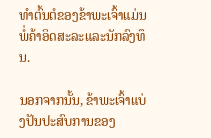ທໍາຕົ້ນຕໍຂອງຂ້າພະເຈົ້າແມ່ນພໍ່ຄ້າອິດສະລະແລະນັກລົງທຶນ.

ນອກຈາກນັ້ນ, ຂ້າພະເຈົ້າແບ່ງປັນປະສົບການຂອງ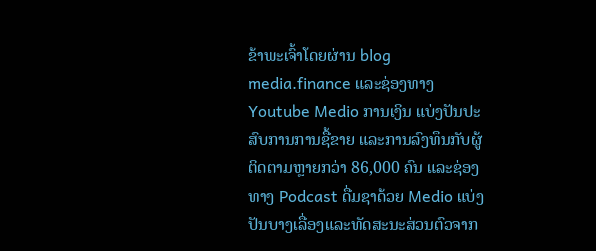ຂ້າພະເຈົ້າໂດຍຜ່ານ blog media.finance ແລະຊ່ອງທາງ Youtube Medio ການເງິນ ແບ່ງປັນປະສົບການການຊື້ຂາຍ ແລະການລົງທຶນກັບຜູ້ຕິດຕາມຫຼາຍກວ່າ 86,000 ຄົນ ແລະຊ່ອງທາງ Podcast ດື່ມຊາດ້ວຍ Medio ແບ່ງປັນບາງເລື່ອງແລະທັດສະນະສ່ວນຕົວຈາກ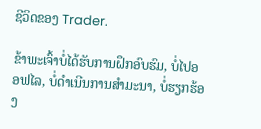ຊີວິດຂອງ Trader.

ຂ້າພະເຈົ້າບໍ່ໄດ້ຮັບການຝຶກອົບຮົມ, ບໍ່ໄປອອຟໄລ, ບໍ່ດໍາເນີນການສໍາມະນາ, ບໍ່ຮຽກຮ້ອງ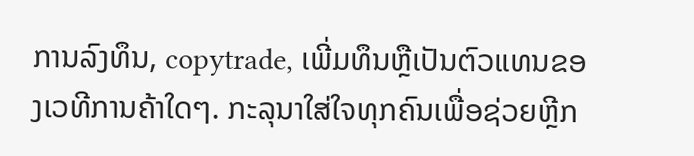ການລົງທຶນ, copytrade, ເພີ່ມທຶນຫຼືເປັນຕົວແທນຂອງເວທີການຄ້າໃດໆ. ກະລຸນາໃສ່ໃຈທຸກຄົນເພື່ອຊ່ວຍຫຼີກ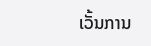ເວັ້ນການ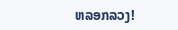ຫລອກລວງ!